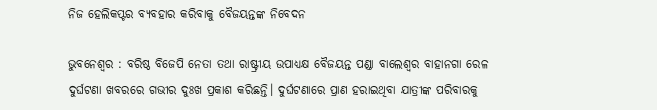ନିଜ ହେଲିକପ୍ଟର ବ୍ୟବହାର କରିବାକୁ ବୈଜୟନ୍ତଙ୍କ ନିବେଦନ

ଭୁବନେଶ୍ବର : ବରିଷ୍ଠ ବିଜେପି ନେତା ତଥା ରାଷ୍ଟ୍ରୀୟ ଉପାଧ୍ୟକ୍ଷ ବୈଜୟନ୍ତ ପଣ୍ଡା ବାଲେଶ୍ୱର ବାହାନଗା ରେଳ ଦୁର୍ଘଟଣା ଖବରରେ ଗଭୀର ‌ଦୁଃଖ ପ୍ରକାଶ କରିଛନ୍ତି। ଦୁର୍ଘଟଣାରେ ପ୍ରାଣ ହରାଇଥିବା ଯାତ୍ରୀଙ୍କ ପରିବାରକୁ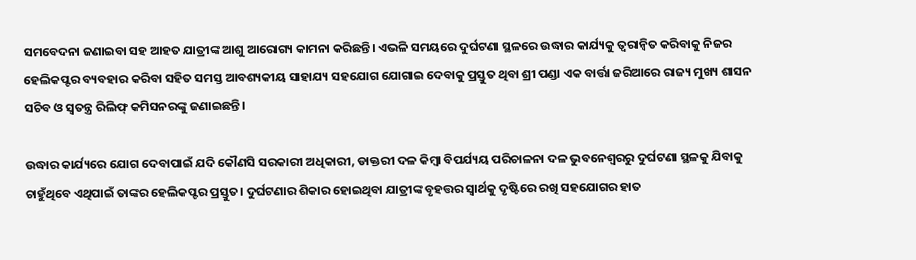ସମବେଦନା ଜଣାଇବା ସହ ଆହତ ଯାତ୍ରୀଙ୍କ ଆଶୁ ଆରୋଗ୍ୟ କାମନା କରିଛନ୍ତି। ଏଭଳି ସମୟରେ ଦୁର୍ଘଟଣା ସ୍ଥଳରେ ଉଦ୍ଧାର କାର୍ଯ୍ୟକୁ ତ୍ୱରାନ୍ୱିତ କରିବାକୁ ନିଜର ହେଲିକପ୍ଟର ବ୍ୟବହାର କରିବା ସହିତ ସମସ୍ତ ଆବଶ୍ୟକୀୟ ସାହାଯ୍ୟ ସହଯୋଗ ଯୋଗାଇ ଦେବାକୁ ପ୍ରସ୍ତୁତ ଥିବା ଶ୍ରୀ ପଣ୍ଡା ଏକ ବାର୍ତ୍ତା ଜରିଆରେ ରାଜ୍ୟ ମୁଖ୍ୟ ଶାସନ ସଚିବ ଓ ସ୍ୱତନ୍ତ୍ର ରିଲିଫ୍ କମିସନରଙ୍କୁ ଜଣାଇଛନ୍ତି।

ଉଦ୍ଧାର କାର୍ଯ୍ୟରେ ଯୋଗ ଦେବାପାଇଁ ଯଦି କୌଣସି ସରକାରୀ ଅଧିକାରୀ, ଡାକ୍ତରୀ ଦଳ କିମ୍ବା ବିପର୍ଯ୍ୟୟ ପରିଚାଳନା ଦଳ ଭୁବନେଶ୍ୱରରୁ ଦୁର୍ଘଟଣା ସ୍ଥଳକୁ ଯିବାକୁ ଚାହୁଁଥିବେ ଏଥିପାଇଁ ତାଙ୍କର ହେଲିକପ୍ଟର ପ୍ରସ୍ତୁତ। ଦୁର୍ଘଟଣାର ଶିକାର ହୋଇଥିବା ଯାତ୍ରୀଙ୍କ ବୃହତ୍ତର ସ୍ୱାର୍ଥକୁ ଦୃଷ୍ଟିରେ ରଖି ସହଯୋଗର ହାତ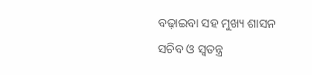ବଢ଼ାଇବା ସହ ମୁଖ୍ୟ ଶାସନ ସଚିବ ଓ ସ୍ୱତନ୍ତ୍ର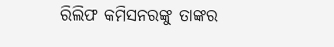ରିଲିଫ କମିସନରଙ୍କୁ ତାଙ୍କର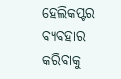ହେଲିକପ୍ଟର ବ୍ୟବହାର କରିବାକୁ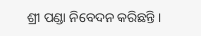ଶ୍ରୀ ପଣ୍ଡା ନିବେଦନ କରିଛନ୍ତି।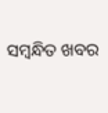ସମ୍ବନ୍ଧିତ ଖବର